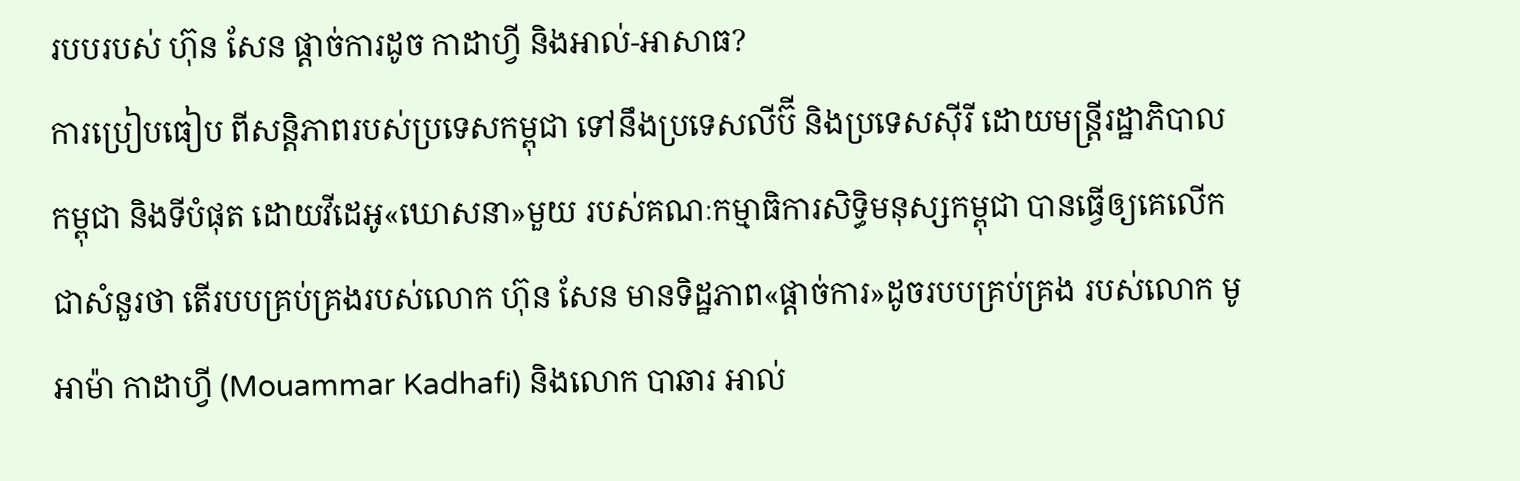របបរបស់ ហ៊ុន សែន ផ្ដាច់ការដូច កាដាហ្វី និងអាល់-អាសាធ?
ការប្រៀបធៀប ពីសន្តិភាពរបស់ប្រទេសកម្ពុជា ទៅនឹងប្រទេសលីប៊ី និងប្រទេសស៊ីរី ដោយមន្ត្រីរដ្ឋាភិបាលកម្ពុជា និងទីបំផុត ដោយវីដេអូ«ឃោសនា»មួយ របស់គណៈកម្មាធិការសិទ្ធិមនុស្សកម្ពុជា បានធ្វើឲ្យគេលើកជាសំនួរថា តើរបបគ្រប់គ្រងរបស់លោក ហ៊ុន សែន មានទិដ្ឋភាព«ផ្ដាច់ការ»ដូចរបបគ្រប់គ្រង របស់លោក មូអាម៉ា កាដាហ្វី (Mouammar Kadhafi) និងលោក បាឆារ អាល់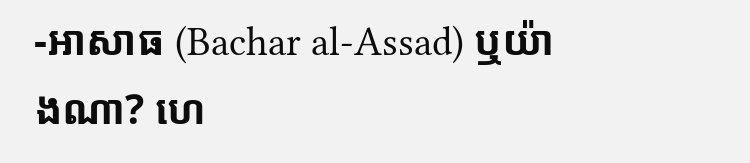-អាសាធ (Bachar al-Assad) ឬយ៉ាងណា? ហេ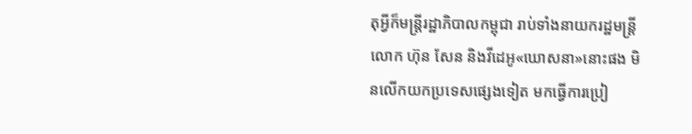តុអ្វីក៏មន្ត្រីរដ្ឋាភិបាលកម្ពុជា រាប់ទាំងនាយករដ្ឋមន្ត្រី លោក ហ៊ុន សែន និងវីដេអូ«ឃោសនា»នោះផង មិនលើកយកប្រទេសផ្សេងទៀត មកធ្វើការប្រៀ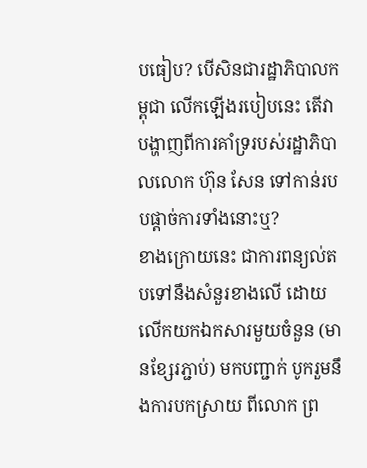បធៀប? បើសិនជារដ្ឋាភិបាលកម្ពុជា លើកឡើងរបៀបនេះ តើវាបង្ហាញពីការគាំទ្ររបស់រដ្ឋាភិបាលលោក ហ៊ុន សែន ទៅកាន់របបផ្ដាច់ការទាំងនោះឬ?
ខាងក្រោយនេះ ជាការពន្យល់តបទៅនឹងសំនួរខាងលើ ដោយលើកយកឯកសារមួយចំនួន (មានខ្សែរភ្ជាប់) មកបញ្ជាក់ បូករួមនឹងការបកស្រាយ ពីលោក ព្រ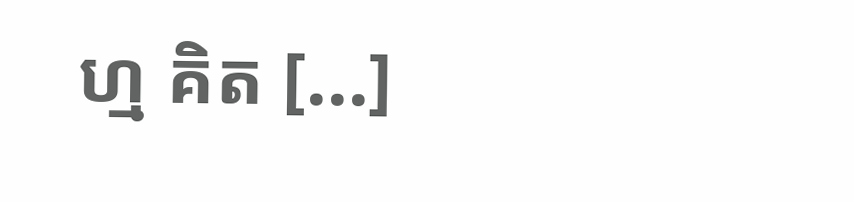ហ្ម គិត [...]